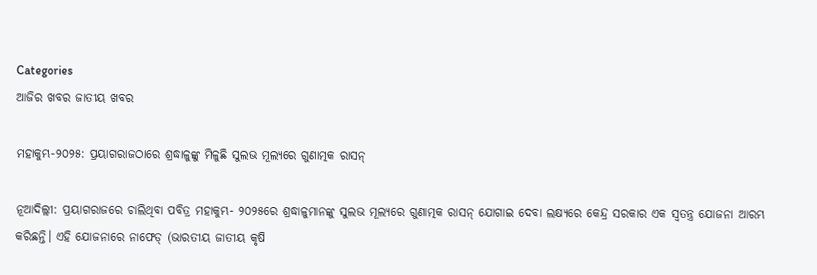Categories
ଆଜିର ଖବର ଜାତୀୟ ଖବର

ମହାକୁମ୍ଭ-୨୦୨୫: ପ୍ରୟାଗରାଜଠାରେ ଶ୍ରଦ୍ଧାଳୁଙ୍କୁ ମିଳୁଛି ସୁଲଭ ମୂଲ୍ୟରେ ଗୁଣାତ୍ମକ ରାସନ୍

ନୂଆଦିଲ୍ଲୀ: ପ୍ରୟାଗରାଜରେ ଚାଲିଥିବା ପବିତ୍ର ମହାକୁମ୍ଭ- ୨୦୨୫ରେ ଶ୍ରଦ୍ଧାଳୁମାନଙ୍କୁ ସୁଲଭ ମୂଲ୍ୟରେ ଗୁଣାତ୍ମକ ରାସନ୍ ଯୋଗାଇ ଦେବା ଲକ୍ଷ୍ୟରେ କେନ୍ଦ୍ର ସରକାର ଏକ ସ୍ୱତନ୍ତ୍ର ଯୋଜନା ଆରମ୍ଭ କରିଛନ୍ତି। ଏହି ଯୋଜନାରେ ନାଫେଡ୍‍ (ଭାରତୀୟ ଜାତୀୟ କୃଷି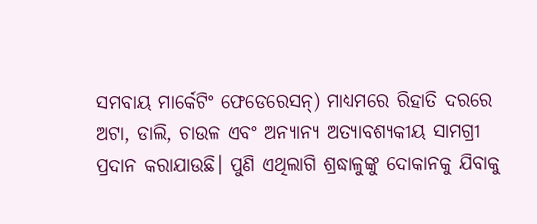ସମବାୟ ମାର୍କେଟିଂ ଫେଡେରେସନ୍) ମାଧ୍ୟମରେ ରିହାତି ଦରରେ ଅଟା, ଡାଲି, ଚାଉଳ ଏବଂ ଅନ୍ୟାନ୍ୟ ଅତ୍ୟାବଶ୍ୟକୀୟ ସାମଗ୍ରୀ ପ୍ରଦାନ କରାଯାଉଛି। ପୁଣି ଏଥିଲାଗି ଶ୍ରଦ୍ଧାଳୁଙ୍କୁ ଦୋକାନକୁ ଯିବାକୁ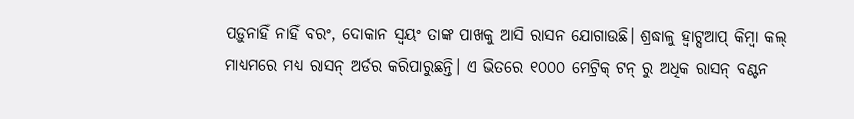ପଡ଼ୁନାହିଁ ନାହିଁ ବରଂ, ଦୋକାନ ସ୍ୱୟଂ ତାଙ୍କ ପାଖକୁ ଆସି ରାସନ ଯୋଗାଉଛି। ଶ୍ରଦ୍ଧାଳୁ ହ୍ୱାଟ୍ସଆପ୍ କିମ୍ବା କଲ୍ ମାଧ୍ୟମରେ ମଧ୍ୟ ରାସନ୍ ଅର୍ଡର କରିପାରୁଛନ୍ତି। ଏ ଭିତରେ ୧୦୦୦ ମେଟ୍ରିକ୍ ଟନ୍ ରୁ ଅଧିକ ରାସନ୍ ବଣ୍ଟନ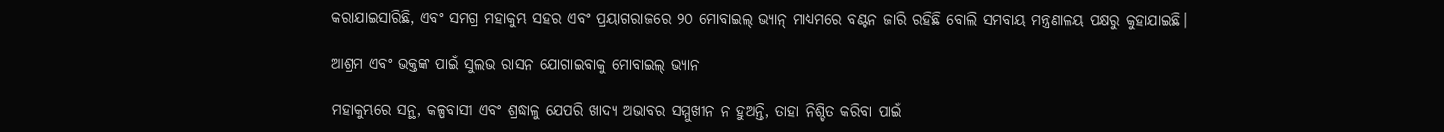କରାଯାଇସାରିଛି, ଏବଂ ସମଗ୍ର ମହାକୁମ୍ଭ ସହର ଏବଂ ପ୍ରୟାଗରାଜରେ ୨୦ ମୋବାଇଲ୍ ଭ୍ୟାନ୍ ମାଧ୍ୟମରେ ବଣ୍ଟନ ଜାରି ରହିଛି ବୋଲି ସମବାୟ ମନ୍ତ୍ରଣାଳୟ ପକ୍ଷରୁ କୁହାଯାଇଛି।

ଆଶ୍ରମ ଏବଂ ଭକ୍ତଙ୍କ ପାଇଁ ସୁଲଭ ରାସନ ଯୋଗାଇବାକୁ ମୋବାଇଲ୍ ଭ୍ୟାନ

ମହାକୁମ୍ଭରେ ସନ୍ଥ, କଳ୍ପବାସୀ ଏବଂ ଶ୍ରଦ୍ଧାଳୁ ଯେପରି ଖାଦ୍ୟ ଅଭାବର ସମ୍ମୁଖୀନ ନ ହୁଅନ୍ତି, ତାହା ନିଶ୍ଚିତ କରିବା ପାଇଁ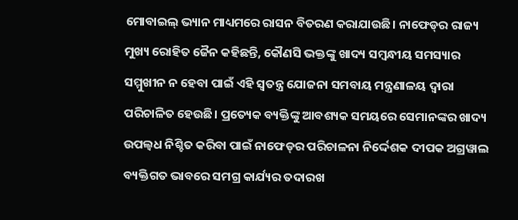ମୋବାଇଲ୍ ଭ୍ୟାନ ମାଧ୍ୟମରେ ରାସନ ବିତରଣ କରାଯାଉଛି। ନାଫେଡ୍‌ର ରାଜ୍ୟ ମୁଖ୍ୟ ରୋହିତ ଜୈନ କହିଛନ୍ତି, କୌଣସି ଭକ୍ତଙ୍କୁ ଖାଦ୍ୟ ସମ୍ବନ୍ଧୀୟ ସମସ୍ୟାର ସମ୍ମୁଖୀନ ନ ହେବା ପାଇଁ ଏହି ସ୍ୱତନ୍ତ୍ର ଯୋଜନା ସମବାୟ ମନ୍ତ୍ରଣାଳୟ ଦ୍ୱାରା ପରିଚାଳିତ ହେଉଛି। ପ୍ରତ୍ୟେକ ବ୍ୟକ୍ତିଙ୍କୁ ଆବଶ୍ୟକ ସମୟରେ ସେମାନଙ୍କର ଖାଦ୍ୟ ଉପଲ୍ବଧ ନିଶ୍ଚିତ କରିବା ପାଇଁ ନାଫେଡ୍‌ର ପରିଚାଳନା ନିର୍ଦ୍ଦେଶକ ଦୀପକ ଅଗ୍ରୱାଲ ବ୍ୟକ୍ତିଗତ ଭାବରେ ସମଗ୍ର କାର୍ଯ୍ୟର ତଦାରଖ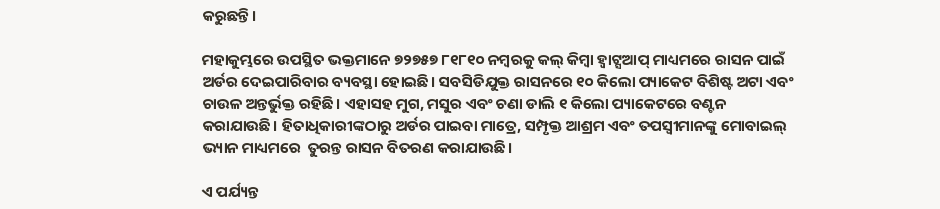କରୁଛନ୍ତି।

ମହାକୁମ୍ଭରେ ଉପସ୍ଥିତ ଭକ୍ତମାନେ ୭୨୭୫୭ ୮୧୮୧୦ ନମ୍ବରକୁ କଲ୍ କିମ୍ବା ହ୍ୱାଟ୍ସଆପ୍ ମାଧ୍ୟମରେ ରାସନ ପାଇଁ ଅର୍ଡର ଦେଇପାରିବାର ବ୍ୟବସ୍ଥା ହୋଇଛି। ସବସିଡିଯୁକ୍ତ ରାସନରେ ୧୦ କିଲୋ ପ୍ୟାକେଟ ବିଶିଷ୍ଟ ଅଟା ଏବଂ ଚାଉଳ ଅନ୍ତର୍ଭୁକ୍ତ ରହିଛି। ଏହାସହ ମୁଗ, ମସୁର ଏବଂ ଚଣା ଡାଲି ୧ କିଲୋ ପ୍ୟାକେଟରେ ବଣ୍ଟନ କରାଯାଉଛି। ହିତାଧିକାରୀଙ୍କଠାରୁ ଅର୍ଡର ପାଇବା ମାତ୍ରେ, ସମ୍ପୃକ୍ତ ଆଶ୍ରମ ଏବଂ ତପସ୍ୱୀମାନଙ୍କୁ ମୋବାଇଲ୍ ଭ୍ୟାନ ମାଧ୍ୟମରେ  ତୁରନ୍ତ ରାସନ ବିତରଣ କରାଯାଉଛି।

ଏ ପର୍ଯ୍ୟନ୍ତ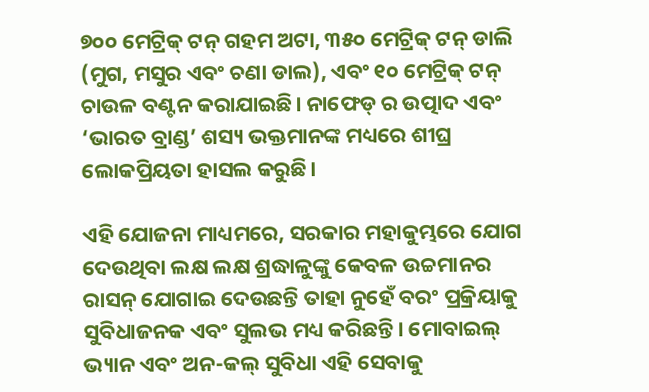୭୦୦ ମେଟ୍ରିକ୍ ଟନ୍ ଗହମ ଅଟା, ୩୫୦ ମେଟ୍ରିକ୍ ଟନ୍ ଡାଲି (ମୁଗ, ମସୁର ଏବଂ ଚଣା ଡାଲ), ଏବଂ ୧୦ ମେଟ୍ରିକ୍ ଟନ୍ ଚାଉଳ ବଣ୍ଟନ କରାଯାଇଛି। ନାଫେଡ୍ ର ଉତ୍ପାଦ ଏବଂ ‘ଭାରତ ବ୍ରାଣ୍ଡ’ ଶସ୍ୟ ଭକ୍ତମାନଙ୍କ ମଧ୍ୟରେ ଶୀଘ୍ର ଲୋକପ୍ରିୟତା ହାସଲ କରୁଛି।

ଏହି ଯୋଜନା ମାଧ୍ୟମରେ, ସରକାର ମହାକୁମ୍ଭରେ ଯୋଗ ଦେଉଥିବା ଲକ୍ଷ ଲକ୍ଷ ଶ୍ରଦ୍ଧାଳୁଙ୍କୁ କେବଳ ଉଚ୍ଚମାନର ରାସନ୍ ଯୋଗାଇ ଦେଉଛନ୍ତି ତାହା ନୁହେଁ ବରଂ ପ୍ରକ୍ରିୟାକୁ ସୁବିଧାଜନକ ଏବଂ ସୁଲଭ ମଧ୍ୟ କରିଛନ୍ତି। ମୋବାଇଲ୍ ଭ୍ୟାନ ଏବଂ ଅନ-କଲ୍ ସୁବିଧା ଏହି ସେବାକୁ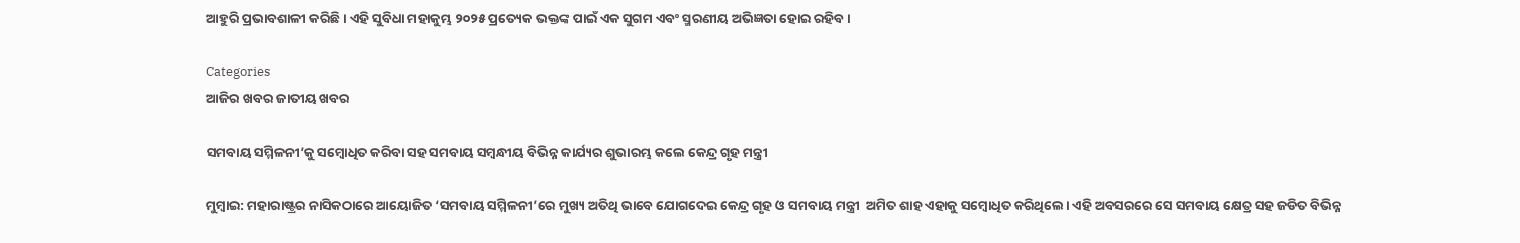ଆହୁରି ପ୍ରଭାବଶାଳୀ କରିଛି। ଏହି ସୁବିଧା ମହାକୁମ୍ଭ ୨୦୨୫ ପ୍ରତ୍ୟେକ ଭକ୍ତଙ୍କ ପାଇଁ ଏକ ସୁଗମ ଏବଂ ସ୍ମରଣୀୟ ଅଭିଜ୍ଞତା ହୋଇ ରହିବ।

Categories
ଆଜିର ଖବର ଜାତୀୟ ଖବର

ସମବାୟ ସମ୍ମିଳନୀ’କୁ ସମ୍ବୋଧିତ କରିବା ସହ ସମବାୟ ସମ୍ବନ୍ଧୀୟ ବିଭିନ୍ନ କାର୍ଯ୍ୟର ଶୁଭାରମ୍ଭ କଲେ କେନ୍ଦ୍ର ଗୃହ ମନ୍ତ୍ରୀ

ମୁମ୍ବାଇ: ମହାରାଷ୍ଟ୍ରର ନାସିକଠାରେ ଆୟୋଜିତ ‘ସମବାୟ ସମ୍ମିଳନୀ’ରେ ମୁଖ୍ୟ ଅତିଥି ଭାବେ ଯୋଗଦେଇ କେନ୍ଦ୍ର ଗୃହ ଓ ସମବାୟ ମନ୍ତ୍ରୀ  ଅମିତ ଶାହ ଏହାକୁ ସମ୍ବୋଧିତ କରିଥିଲେ। ଏହି ଅବସରରେ ସେ ସମବାୟ କ୍ଷେତ୍ର ସହ ଜଡିତ ବିଭିନ୍ନ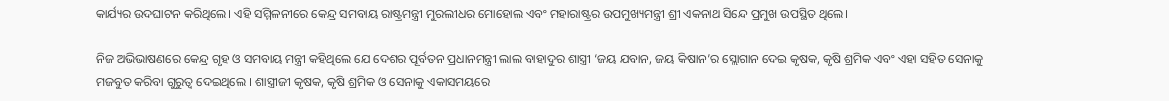କାର୍ଯ୍ୟର ଉଦଘାଟନ କରିଥିଲେ। ଏହି ସମ୍ମିଳନୀରେ କେନ୍ଦ୍ର ସମବାୟ ରାଷ୍ଟ୍ରମନ୍ତ୍ରୀ ମୁରଲୀଧର ମୋହୋଲ ଏବଂ ମହାରାଷ୍ଟ୍ରର ଉପମୁଖ୍ୟମନ୍ତ୍ରୀ ଶ୍ରୀ ଏକନାଥ ସିନ୍ଦେ ପ୍ରମୁଖ ଉପସ୍ଥିତ ଥିଲେ।

ନିଜ ଅଭିଭାଷଣରେ କେନ୍ଦ୍ର ଗୃହ ଓ ସମବାୟ ମନ୍ତ୍ରୀ କହିଥିଲେ ଯେ ଦେଶର ପୂର୍ବତନ ପ୍ରଧାନମନ୍ତ୍ରୀ ଲାଲ ବାହାଦୁର ଶାସ୍ତ୍ରୀ ‘ଜୟ ଯବାନ, ଜୟ କିଷାନ’ର ସ୍ଲୋଗାନ ଦେଇ କୃଷକ, କୃଷି ଶ୍ରମିକ ଏବଂ ଏହା ସହିତ ସେନାକୁ ମଜବୁତ କରିବା ଗୁରୁତ୍ବ ଦେଇଥିଲେ । ଶାସ୍ତ୍ରୀଜୀ କୃଷକ, କୃଷି ଶ୍ରମିକ ଓ ସେନାକୁ ଏକାସମୟରେ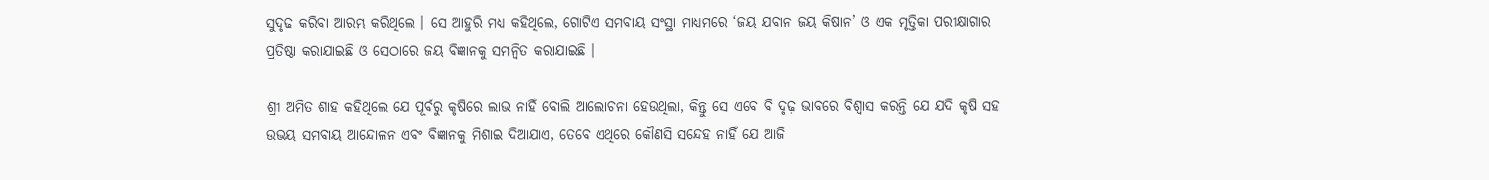ସୁଦୃଢ କରିବା ଆରମ୍ଭ କରିଥିଲେ । ସେ ଆହୁରି ମଧ୍ୟ କହିଥିଲେ, ଗୋଟିଏ ସମବାୟ ସଂସ୍ଥା ମାଧ୍ୟମରେ ‘ଜୟ ଯବାନ ଜୟ କିଷାନ’ ଓ ଏକ ମୃତ୍ତିକା ପରୀକ୍ଷାଗାର ପ୍ରତିଷ୍ଠା କରାଯାଇଛି ଓ ସେଠାରେ ଜୟ ବିଜ୍ଞାନକୁ ସମନ୍ବିତ କରାଯାଇଛି ।

ଶ୍ରୀ ଅମିତ ଶାହ କହିଥିଲେ ଯେ ପୂର୍ବରୁ କୃଷିରେ ଲାଭ ନାହିଁ ବୋଲି ଆଲୋଚନା ହେଉଥିଲା, କିନ୍ତୁ ସେ ଏବେ ବି ଦୃଢ଼ ଭାବରେ ବିଶ୍ୱାସ କରନ୍ତି ଯେ ଯଦି କୃଷି ସହ ଉଭୟ ସମବାୟ ଆନ୍ଦୋଳନ ଏବଂ ବିଜ୍ଞାନକୁ ମିଶାଇ ଦିଆଯାଏ, ତେବେ ଏଥିରେ କୌଣସି ସନ୍ଦେହ ନାହିଁ ଯେ ଆଜି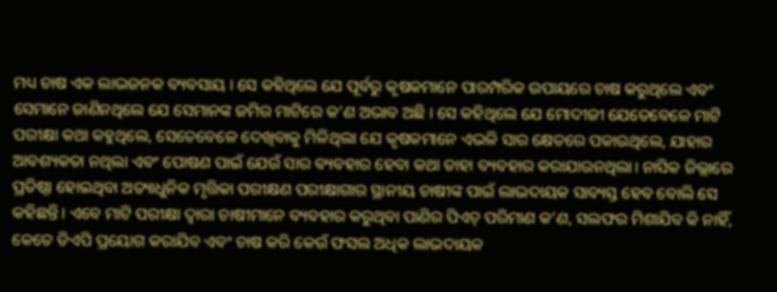ମଧ୍ୟ ଚାଷ ଏକ ଲାଭଜନକ ବ୍ୟବସାୟ । ସେ କହିଥିଲେ ଯେ ପୂର୍ବରୁ କୃଷକମାନେ ପାରମ୍ପରିକ ଉପାୟରେ ଚାଷ କରୁଥିଲେ ଏବଂ ସେମାନେ ଜାଣିନଥିଲେ ଯେ ସେମାନଙ୍କ ଜମିର ମାଟିରେ କ’ଣ ଅଭାବ ଅଛି । ସେ କହିଥିଲେ ଯେ ମୋଦୀଜୀ ଯେତେବେଳେ ମାଟି ପରୀକ୍ଷା କଥା କହୁଥିଲେ, ସେତେବେଳେ ଦେଖିବାକୁ ମିଳିଥିଲା ଯେ କୃଷକମାନେ ଏଭଳି ସାର କ୍ଷେତରେ ପକାଉଥିଲେ, ଯାହାର ଆବଶ୍ୟକତା ନଥିଲା ଏବଂ ପୋଷଣ ପାଇଁ ଯେଉଁ ସାର ବ୍ୟବହାର ହେବା କଥା ତାହା ବ୍ୟବହାର କରାଯାଉନଥିଲା। ନାସିକ ଜିଲ୍ଲାରେ ପ୍ରତିଷ୍ଠା ହୋଇଥିବା ଅତ୍ୟାଧୁନିକ ମୃତ୍ତିକା ପରୀକ୍ଷଣ ପରୀକ୍ଷାଗାର ସ୍ଥାନୀୟ ଚାଷୀଙ୍କ ପାଇଁ ଲାଭଦାୟକ ସାବ୍ୟସ୍ତ ହେବ ବୋଲି ସେ କହିଛନ୍ତି। ଏବେ ମାଟି ପରୀକ୍ଷା ଦ୍ୱାରା ଚାଷୀମାନେ ବ୍ୟବହାର କରୁଥିବା ପାଣିର ପିଏଚ୍ ପରିମାଣ କ’ଣ, ସଲଫର ମିଶାଯିବ କି ନାହିଁ, କେତେ ଡିଏପି ପ୍ରୟୋଗ କରାଯିବ ଏବଂ ଚାଷ କରି କେଉଁ ଫସଲ ଅଧିକ ଲାଭଦାୟକ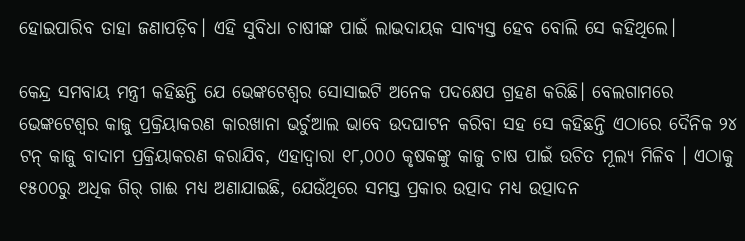ହୋଇପାରିବ ତାହା ଜଣାପଡ଼ିବ। ଏହି ସୁବିଧା ଚାଷୀଙ୍କ ପାଇଁ ଲାଭଦାୟକ ସାବ୍ୟସ୍ତ ହେବ ବୋଲି ସେ କହିଥିଲେ।

କେନ୍ଦ୍ର ସମବାୟ ମନ୍ତ୍ରୀ କହିଛନ୍ତି ଯେ ଭେଙ୍କଟେଶ୍ୱର ସୋସାଇଟି ଅନେକ ପଦକ୍ଷେପ ଗ୍ରହଣ କରିଛି। ବେଲଗାମରେ ଭେଙ୍କଟେଶ୍ୱର କାଜୁ ପ୍ରକ୍ରିୟାକରଣ କାରଖାନା ଭର୍ଚୁଆଲ ଭାବେ ଉଦଘାଟନ କରିବା ସହ ସେ କହିଛନ୍ତି ଏଠାରେ ଦୈନିକ ୨୪ ଟନ୍ କାଜୁ ବାଦାମ ପ୍ରକ୍ରିୟାକରଣ କରାଯିବ, ଏହାଦ୍ବାରା ୧୮,୦୦୦ କୃଷକଙ୍କୁ କାଜୁ ଚାଷ ପାଇଁ ଉଚିତ ମୂଲ୍ୟ ମିଳିବ । ଏଠାକୁ ୧୫୦୦ରୁ ଅଧିକ ଗିର୍ ଗାଈ ମଧ୍ୟ ଅଣାଯାଇଛି, ଯେଉଁଥିରେ ସମସ୍ତ ପ୍ରକାର ଉତ୍ପାଦ ମଧ୍ୟ ଉତ୍ପାଦନ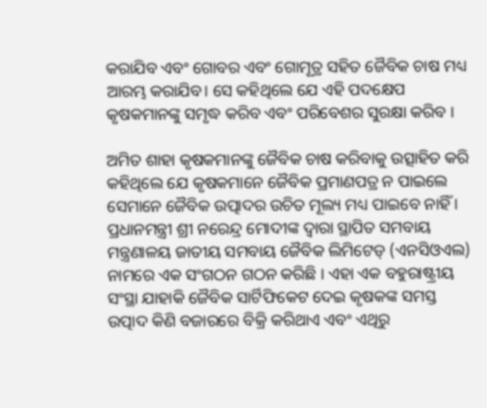କରାଯିବ ଏବଂ ଗୋବର ଏବଂ ଗୋମୂତ୍ର ସହିତ ଜୈବିକ ଚାଷ ମଧ୍ୟ ଆରମ୍ଭ କରାଯିବ। ସେ କହିଥିଲେ ଯେ ଏହି ପଦକ୍ଷେପ କୃଷକମାନଙ୍କୁ ସମୃଦ୍ଧ କରିବ ଏବଂ ପରିବେଶର ସୁରକ୍ଷା କରିବ ।

ଅମିତ ଶାହା କୃଷକମାନଙ୍କୁ ଜୈବିକ ଚାଷ କରିବାକୁ ଉତ୍ସାହିତ କରି କହିଥିଲେ ଯେ କୃଷକମାନେ ଜୈବିକ ପ୍ରମାଣପତ୍ର ନ ପାଇଲେ ସେମାନେ ଜୈବିକ ଉତ୍ପାଦର ଉଚିତ ମୂଲ୍ୟ ମଧ୍ୟ ପାଇବେ ନାହିଁ । ପ୍ରଧାନମନ୍ତ୍ରୀ ଶ୍ରୀ ନରେନ୍ଦ୍ର ମୋଦୀଙ୍କ ଦ୍ୱାରା ସ୍ଥାପିତ ସମବାୟ ମନ୍ତ୍ରଣାଳୟ ଜାତୀୟ ସମବାୟ ଜୈବିକ ଲିମିଟେଡ୍ (ଏନସିଓଏଲ) ନାମରେ ଏକ ସଂଗଠନ ଗଠନ କରିଛି । ଏହା ଏକ ବହୁରାଷ୍ଟ୍ରୀୟ ସଂସ୍ଥା ଯାହାକି ଜୈବିକ ସାର୍ଟିଫିକେଟ ଦେଇ କୃଷକଙ୍କ ସମସ୍ତ ଉତ୍ପାଦ କିଣି ବଜାରରେ ବିକ୍ରି କରିଥାଏ ଏବଂ ଏଥିରୁ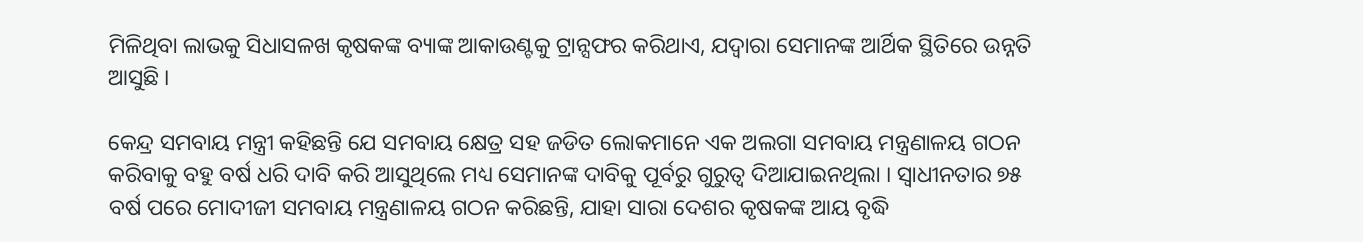ମିଳିଥିବା ଲାଭକୁ ସିଧାସଳଖ କୃଷକଙ୍କ ବ୍ୟାଙ୍କ ଆକାଉଣ୍ଟକୁ ଟ୍ରାନ୍ସଫର କରିଥାଏ, ଯଦ୍ବାରା ସେମାନଙ୍କ ଆର୍ଥିକ ସ୍ଥିତିରେ ଉନ୍ନତି ଆସୁଛି ।

କେନ୍ଦ୍ର ସମବାୟ ମନ୍ତ୍ରୀ କହିଛନ୍ତି ଯେ ସମବାୟ କ୍ଷେତ୍ର ସହ ଜଡିତ ଲୋକମାନେ ଏକ ଅଲଗା ସମବାୟ ମନ୍ତ୍ରଣାଳୟ ଗଠନ କରିବାକୁ ବହୁ ବର୍ଷ ଧରି ଦାବି କରି ଆସୁଥିଲେ ମଧ୍ୟ ସେମାନଙ୍କ ଦାବିକୁ ପୂର୍ବରୁ ଗୁରୁତ୍ୱ ଦିଆଯାଇନଥିଲା । ସ୍ୱାଧୀନତାର ୭୫ ବର୍ଷ ପରେ ମୋଦୀଜୀ ସମବାୟ ମନ୍ତ୍ରଣାଳୟ ଗଠନ କରିଛନ୍ତି, ଯାହା ସାରା ଦେଶର କୃଷକଙ୍କ ଆୟ ବୃଦ୍ଧି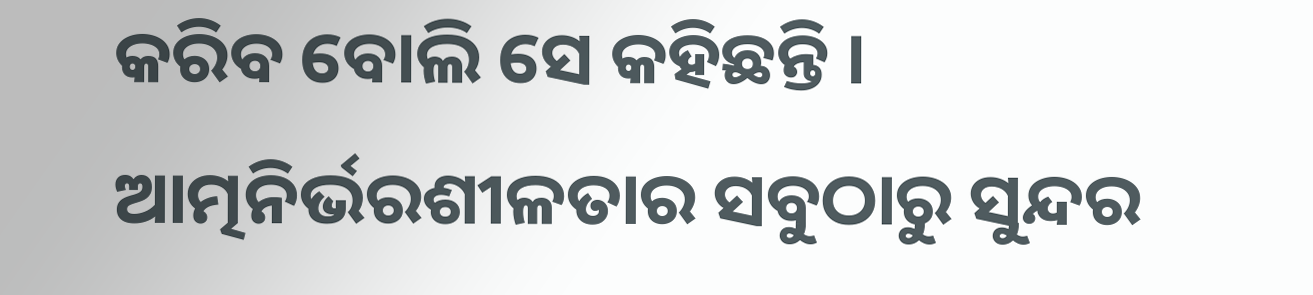କରିବ ବୋଲି ସେ କହିଛନ୍ତି । ଆତ୍ମନିର୍ଭରଶୀଳତାର ସବୁଠାରୁ ସୁନ୍ଦର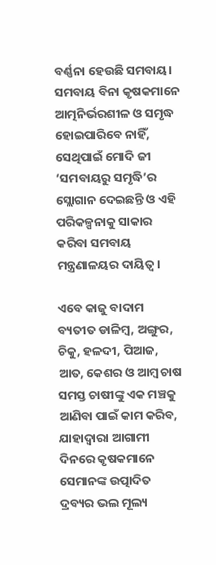ବର୍ଣ୍ଣନା ହେଉଛି ସମବାୟ। ସମବାୟ ବିନା କୃଷକମାନେ ଆତ୍ମନିର୍ଭରଶୀଳ ଓ ସମୃଦ୍ଧ ହୋଇପାରିବେ ନାହିଁ, ସେଥିପାଇଁ ମୋଦି ଜୀ ‘ସମବାୟରୁ ସମୃଦ୍ଧି’ର ସ୍ଲୋଗାନ ଦେଇଛନ୍ତି ଓ ଏହି ପରିକଳ୍ପନାକୁ ସାକାର କରିବା ସମବାୟ ମନ୍ତ୍ରଣାଳୟର ଦାୟିତ୍ୱ।

ଏବେ କାଜୁ ବାଦାମ ବ୍ୟତୀତ ଡାଳିମ୍ବ, ଅଙ୍ଗୁର, ଚିକୁ, ହଳଦୀ, ପିଆଜ, ଆତ, କେଶର ଓ ଆମ୍ବ ଚାଷ ସମସ୍ତ ଚାଷୀଙ୍କୁ ଏକ ମଞ୍ଚକୁ ଆଣିବା ପାଇଁ କାମ କରିବ, ଯାହାଦ୍ୱାରା ଆଗାମୀ ଦିନରେ କୃଷକମାନେ ସେମାନଙ୍କ ଉତ୍ପାଦିତ ଦ୍ରବ୍ୟର ଭଲ ମୂଲ୍ୟ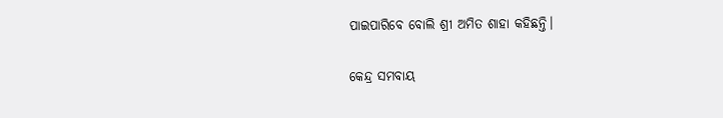ପାଇପାରିବେ ବୋଲି ଶ୍ରୀ ଅମିତ ଶାହା କହିଛନ୍ତି।

କେନ୍ଦ୍ର ସମବାୟ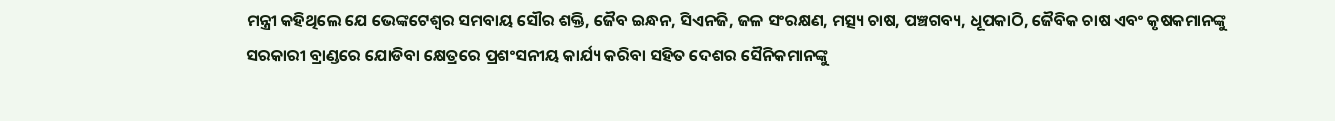ମନ୍ତ୍ରୀ କହିଥିଲେ ଯେ ଭେଙ୍କଟେଶ୍ୱର ସମବାୟ ସୌର ଶକ୍ତି, ଜୈବ ଇନ୍ଧନ, ସିଏନଜି, ଜଳ ସଂରକ୍ଷଣ, ମତ୍ସ୍ୟ ଚାଷ, ପଞ୍ଚଗବ୍ୟ, ଧୂପକାଠି, ଜୈବିକ ଚାଷ ଏବଂ କୃଷକମାନଙ୍କୁ ସରକାରୀ ବ୍ରାଣ୍ଡରେ ଯୋଡିବା କ୍ଷେତ୍ରରେ ପ୍ରଶଂସନୀୟ କାର୍ଯ୍ୟ କରିବା ସହିତ ଦେଶର ସୈନିକମାନଙ୍କୁ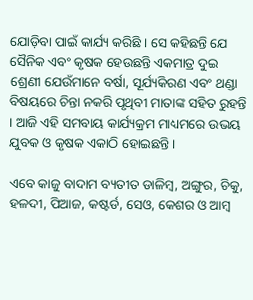ଯୋଡ଼ିବା ପାଇଁ କାର୍ଯ୍ୟ କରିଛି । ସେ କହିଛନ୍ତି ଯେ ସୈନିକ ଏବଂ କୃଷକ ହେଉଛନ୍ତି ଏକମାତ୍ର ଦୁଇ ଶ୍ରେଣୀ ଯେଉଁମାନେ ବର୍ଷା, ସୂର୍ଯ୍ୟକିରଣ ଏବଂ ଥଣ୍ଡା ବିଷୟରେ ଚିନ୍ତା ନକରି ପୃଥିବୀ ମାତାଙ୍କ ସହିତ ରୁହନ୍ତି । ଆଜି ଏହି ସମବାୟ କାର୍ଯ୍ୟକ୍ରମ ମାଧ୍ୟମରେ ଉଭୟ ଯୁବକ ଓ କୃଷକ ଏକାଠି ହୋଇଛନ୍ତି।

ଏବେ କାଜୁ ବାଦାମ ବ୍ୟତୀତ ଡାଳିମ୍ବ, ଅଙ୍ଗୁର, ଚିକୁ, ହଳଦୀ, ପିଆଜ, କଷ୍ଟର୍ଡ, ସେଓ, କେଶର ଓ ଆମ୍ବ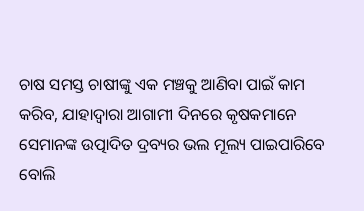ଚାଷ ସମସ୍ତ ଚାଷୀଙ୍କୁ ଏକ ମଞ୍ଚକୁ ଆଣିବା ପାଇଁ କାମ କରିବ, ଯାହାଦ୍ୱାରା ଆଗାମୀ ଦିନରେ କୃଷକମାନେ ସେମାନଙ୍କ ଉତ୍ପାଦିତ ଦ୍ରବ୍ୟର ଭଲ ମୂଲ୍ୟ ପାଇପାରିବେ ବୋଲି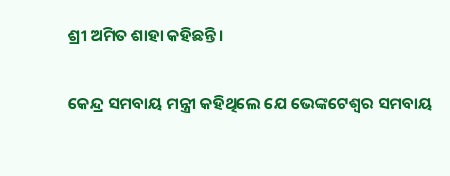ଶ୍ରୀ ଅମିତ ଶାହା କହିଛନ୍ତି।

କେନ୍ଦ୍ର ସମବାୟ ମନ୍ତ୍ରୀ କହିଥିଲେ ଯେ ଭେଙ୍କଟେଶ୍ୱର ସମବାୟ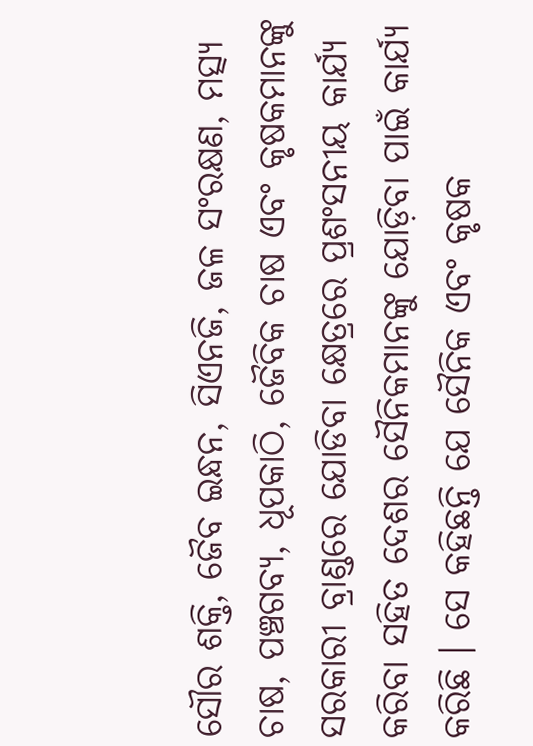ସୌର ଶକ୍ତି, ଜୈବ ଇନ୍ଧନ, ସିଏନଜି, ଜଳ ସଂରକ୍ଷଣ, ମତ୍ସ୍ୟ ଚାଷ, ପଞ୍ଚଗବ୍ୟ, ଧୂପକାଠି, ଜୈବିକ ଚାଷ ଏବଂ କୃଷକମାନଙ୍କୁ ସରକାରୀ ବ୍ରାଣ୍ଡରେ ଯୋଡିବା କ୍ଷେତ୍ରରେ ପ୍ରଶଂସନୀୟ କାର୍ଯ୍ୟ କରିବା ସହିତ ଦେଶର ସୈନିକମାନଙ୍କୁ ଯୋଡ଼ିବା ପାଇଁ କାର୍ଯ୍ୟ କରିଛି । ସେ କହିଛନ୍ତି ଯେ ସୈନିକ ଏବଂ କୃଷକ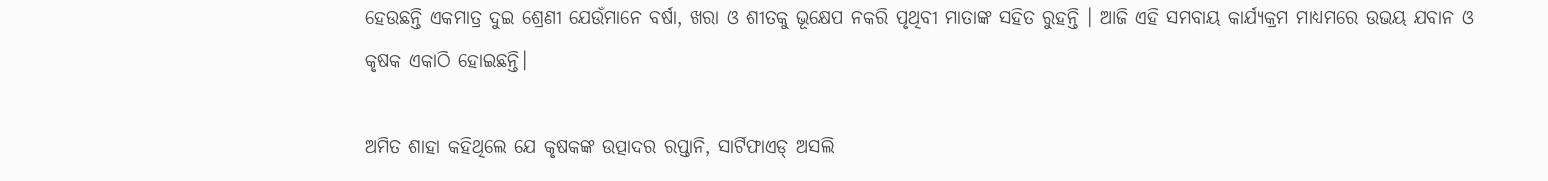ହେଉଛନ୍ତି ଏକମାତ୍ର ଦୁଇ ଶ୍ରେଣୀ ଯେଉଁମାନେ ବର୍ଷା, ଖରା ଓ ଶୀତକୁ ଭୂକ୍ଷେପ ନକରି ପୃଥିବୀ ମାତାଙ୍କ ସହିତ ରୁହନ୍ତି । ଆଜି ଏହି ସମବାୟ କାର୍ଯ୍ୟକ୍ରମ ମାଧ୍ୟମରେ ଉଭୟ ଯବାନ ଓ କୃଷକ ଏକାଠି ହୋଇଛନ୍ତି।

ଅମିତ ଶାହା କହିଥିଲେ ଯେ କୃଷକଙ୍କ ଉତ୍ପାଦର ରପ୍ତାନି, ସାର୍ଟିଫାଏଡ୍ ଅସଲି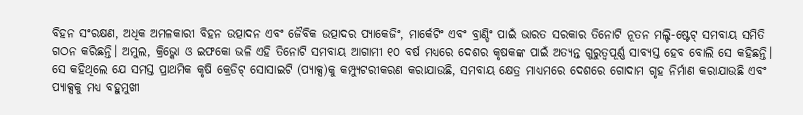ବିହନ ସଂରକ୍ଷଣ, ଅଧିକ ଅମଳକାରୀ ବିହନ ଉତ୍ପାଦନ ଏବଂ ଜୈବିକ ଉତ୍ପାଦର ପ୍ୟାକେଜିଂ, ମାର୍କେଟିଂ ଏବଂ ବ୍ରାଣ୍ଡିଂ ପାଇଁ ଭାରତ ସରକାର ତିନୋଟି ନୂତନ ମଲ୍ଟି-ଷ୍ଟେଟ୍ ସମବାୟ ସମିତି ଗଠନ କରିଛନ୍ତି। ଅମୁଲ, କ୍ରିଭ୍କୋ ଓ ଇଫକୋ ଭଳି ଏହି ତିନୋଟି ସମବାୟ ଆଗାମୀ ୧୦ ବର୍ଷ ମଧ୍ୟରେ ଦେଶର କୃଷକଙ୍କ ପାଇଁ ଅତ୍ୟନ୍ତ ଗୁରୁତ୍ୱପୂର୍ଣ୍ଣ ସାବ୍ୟସ୍ତ ହେବ ବୋଲି ସେ କହିଛନ୍ତି। ସେ କହିଥିଲେ ଯେ ସମସ୍ତ ପ୍ରାଥମିକ କୃଷି କ୍ରେଡିଟ୍ ସୋସାଇଟି (ପ୍ୟାକ୍ସ)କୁ କମ୍ପ୍ୟୁଟରୀକରଣ କରାଯାଉଛି, ସମବାୟ କ୍ଷେତ୍ର ମାଧ୍ୟମରେ ଦେଶରେ ଗୋଦାମ ଗୃହ ନିର୍ମାଣ କରାଯାଉଛି ଏବଂ ପ୍ୟାକ୍ସକୁ ମଧ୍ୟ ବହୁମୁଖୀ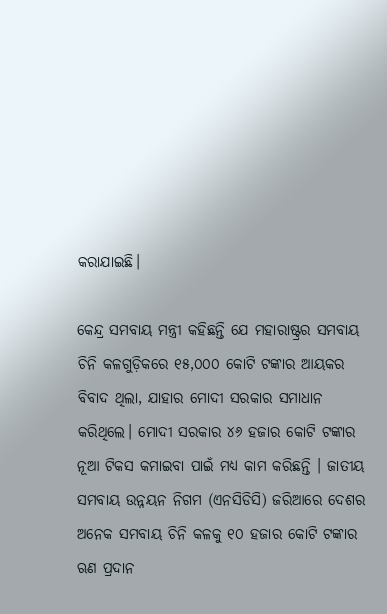କରାଯାଇଛି।

କେନ୍ଦ୍ର ସମବାୟ ମନ୍ତ୍ରୀ କହିଛନ୍ତି ଯେ ମହାରାଷ୍ଟ୍ରର ସମବାୟ ଚିନି କଳଗୁଡ଼ିକରେ ୧୫,୦୦୦ କୋଟି ଟଙ୍କାର ଆୟକର ବିବାଦ ଥିଲା, ଯାହାର ମୋଦୀ ସରକାର ସମାଧାନ କରିଥିଲେ। ମୋଦୀ ସରକାର ୪୬ ହଜାର କୋଟି ଟଙ୍କାର ନୂଆ ଟିକସ କମାଇବା ପାଇଁ ମଧ୍ୟ କାମ କରିଛନ୍ତି । ଜାତୀୟ ସମବାୟ ଉନ୍ନୟନ ନିଗମ (ଏନସିଡିସି) ଜରିଆରେ ଦେଶର ଅନେକ ସମବାୟ ଚିନି କଳକୁ ୧୦ ହଜାର କୋଟି ଟଙ୍କାର ଋଣ ପ୍ରଦାନ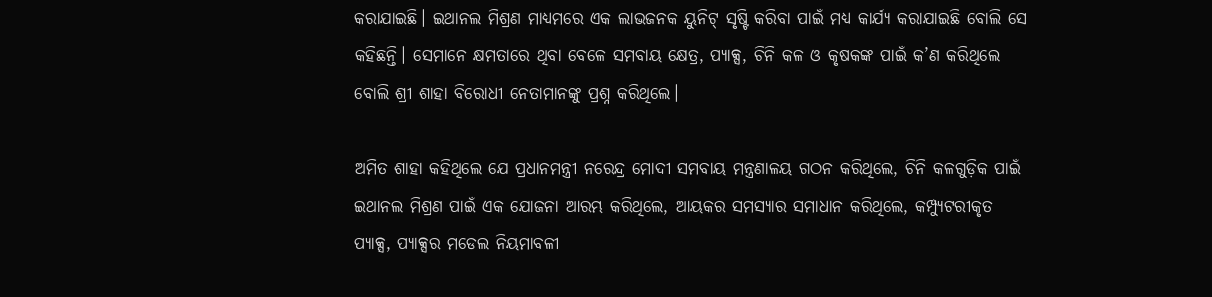କରାଯାଇଛି। ଇଥାନଲ ମିଶ୍ରଣ ମାଧ୍ୟମରେ ଏକ ଲାଭଜନକ ୟୁନିଟ୍ ସୃଷ୍ଟି କରିବା ପାଇଁ ମଧ୍ୟ କାର୍ଯ୍ୟ କରାଯାଇଛି ବୋଲି ସେ କହିଛନ୍ତି। ସେମାନେ କ୍ଷମତାରେ ଥିବା ବେଳେ ସମବାୟ କ୍ଷେତ୍ର, ପ୍ୟାକ୍ସ, ଚିନି କଳ ଓ କୃଷକଙ୍କ ପାଇଁ କ’ଣ କରିଥିଲେ ବୋଲି ଶ୍ରୀ ଶାହା ବିରୋଧୀ ନେତାମାନଙ୍କୁ ପ୍ରଶ୍ନ କରିଥିଲେ।

ଅମିତ ଶାହା କହିଥିଲେ ଯେ ପ୍ରଧାନମନ୍ତ୍ରୀ ନରେନ୍ଦ୍ର ମୋଦୀ ସମବାୟ ମନ୍ତ୍ରଣାଳୟ ଗଠନ କରିଥିଲେ, ଚିନି କଳଗୁଡ଼ିକ ପାଇଁ ଇଥାନଲ ମିଶ୍ରଣ ପାଇଁ ଏକ ଯୋଜନା ଆରମ୍ଭ କରିଥିଲେ, ଆୟକର ସମସ୍ୟାର ସମାଧାନ କରିଥିଲେ, କମ୍ପ୍ୟୁଟରୀକୃତ ପ୍ୟାକ୍ସ, ପ୍ୟାକ୍ସର ମଡେଲ ନିୟମାବଳୀ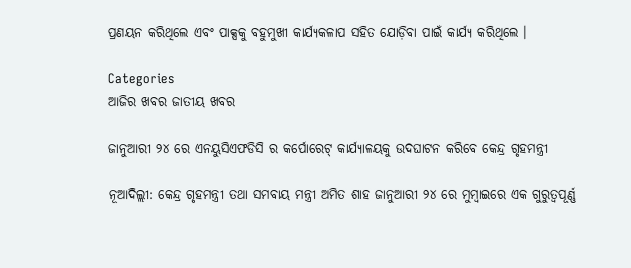ପ୍ରଣୟନ କରିଥିଲେ ଏବଂ ପାକ୍ସକୁ ବହୁମୁଖୀ କାର୍ଯ୍ୟକଳାପ ସହିତ ଯୋଡ଼ିବା ପାଇଁ କାର୍ଯ୍ୟ କରିଥିଲେ ।

Categories
ଆଜିର ଖବର ଜାତୀୟ ଖବର

ଜାନୁଆରୀ ୨୪ ରେ ଏନୟୁସିଏଫଡିସି ର କର୍ପୋରେଟ୍ କାର୍ଯ୍ୟାଳୟକୁ ଉଦଘାଟନ କରିବେ କେନ୍ଦ୍ର ଗୃହମନ୍ତ୍ରୀ

ନୂଆଦିଲ୍ଲୀ: କେନ୍ଦ୍ର ଗୃହମନ୍ତ୍ରୀ ତଥା ସମବାୟ ମନ୍ତ୍ରୀ ଅମିତ ଶାହ ଜାନୁଆରୀ ୨୪ ରେ ମୁମ୍ବାଇରେ ଏକ ଗୁରୁତ୍ୱପୂର୍ଣ୍ଣ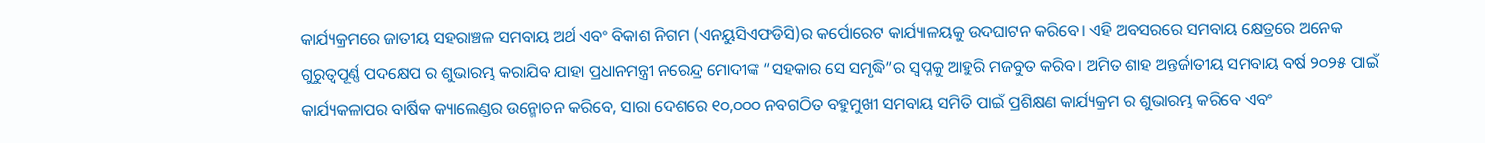କାର୍ଯ୍ୟକ୍ରମରେ ଜାତୀୟ ସହରାଞ୍ଚଳ ସମବାୟ ଅର୍ଥ ଏବଂ ବିକାଶ ନିଗମ (ଏନୟୁସିଏଫଡିସି)ର କର୍ପୋରେଟ କାର୍ଯ୍ୟାଳୟକୁ ଉଦଘାଟନ କରିବେ। ଏହି ଅବସରରେ ସମବାୟ କ୍ଷେତ୍ରରେ ଅନେକ ଗୁରୁତ୍ୱପୂର୍ଣ୍ଣ ପଦକ୍ଷେପ ର ଶୁଭାରମ୍ଭ କରାଯିବ ଯାହା ପ୍ରଧାନମନ୍ତ୍ରୀ ନରେନ୍ଦ୍ର ମୋଦୀଙ୍କ “ସହକାର ସେ ସମୃଦ୍ଧି”ର ସ୍ୱପ୍ନକୁ ଆହୁରି ମଜବୁତ କରିବ। ଅମିତ ଶାହ ଅନ୍ତର୍ଜାତୀୟ ସମବାୟ ବର୍ଷ ୨୦୨୫ ପାଇଁ କାର୍ଯ୍ୟକଳାପର ବାର୍ଷିକ କ୍ୟାଲେଣ୍ଡର ଉନ୍ମୋଚନ କରିବେ, ସାରା ଦେଶରେ ୧୦,୦୦୦ ନବଗଠିତ ବହୁମୁଖୀ ସମବାୟ ସମିତି ପାଇଁ ପ୍ରଶିକ୍ଷଣ କାର୍ଯ୍ୟକ୍ରମ ର ଶୁଭାରମ୍ଭ କରିବେ ଏବଂ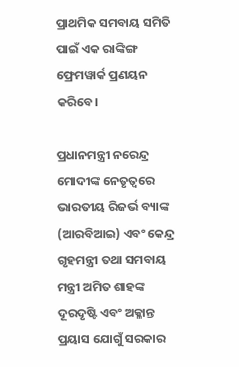ପ୍ରାଥମିକ ସମବାୟ ସମିତି ପାଇଁ ଏକ ରାଙ୍କିଙ୍ଗ ଫ୍ରେମୱାର୍କ ପ୍ରଣୟନ କରିବେ।

ପ୍ରଧାନମନ୍ତ୍ରୀ ନରେନ୍ଦ୍ର ମୋଦୀଙ୍କ ନେତୃତ୍ୱରେ ଭାରତୀୟ ରିଜର୍ଭ ବ୍ୟାଙ୍କ (ଆରବିଆଇ) ଏବଂ କେନ୍ଦ୍ର ଗୃହମନ୍ତ୍ରୀ ତଥା ସମବାୟ ମନ୍ତ୍ରୀ ଅମିତ ଶାହଙ୍କ ଦୂରଦୃଷ୍ଟି ଏବଂ ଅକ୍ଳାନ୍ତ ପ୍ରୟାସ ଯୋଗୁଁ ସରକାର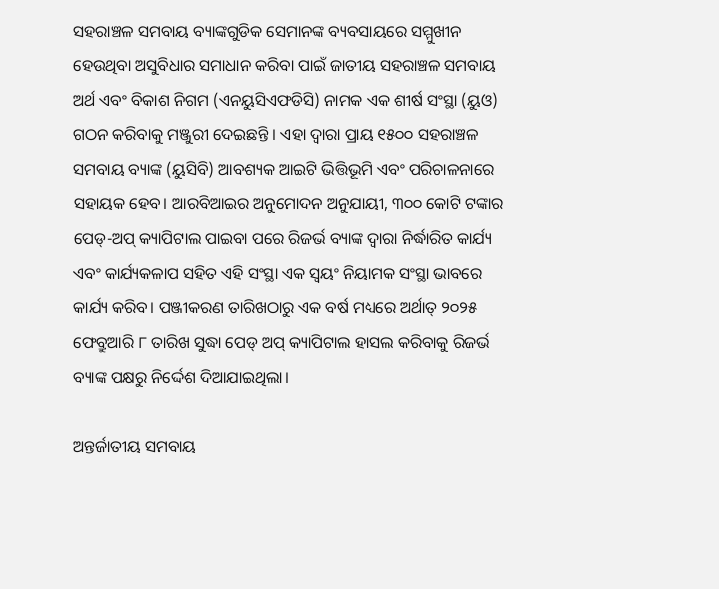ସହରାଞ୍ଚଳ ସମବାୟ ବ୍ୟାଙ୍କଗୁଡିକ ସେମାନଙ୍କ ବ୍ୟବସାୟରେ ସମ୍ମୁଖୀନ ହେଉଥିବା ଅସୁବିଧାର ସମାଧାନ କରିବା ପାଇଁ ଜାତୀୟ ସହରାଞ୍ଚଳ ସମବାୟ ଅର୍ଥ ଏବଂ ବିକାଶ ନିଗମ (ଏନୟୁସିଏଫଡିସି) ନାମକ ଏକ ଶୀର୍ଷ ସଂସ୍ଥା (ୟୁଓ) ଗଠନ କରିବାକୁ ମଞ୍ଜୁରୀ ଦେଇଛନ୍ତି । ଏହା ଦ୍ୱାରା ପ୍ରାୟ ୧୫୦୦ ସହରାଞ୍ଚଳ ସମବାୟ ବ୍ୟାଙ୍କ (ୟୁସିବି) ଆବଶ୍ୟକ ଆଇଟି ଭିତ୍ତିଭୂମି ଏବଂ ପରିଚାଳନାରେ ସହାୟକ ହେବ। ଆରବିଆଇର ଅନୁମୋଦନ ଅନୁଯାୟୀ, ୩୦୦ କୋଟି ଟଙ୍କାର ପେଡ୍‍-ଅପ୍‍ କ୍ୟାପିଟାଲ ପାଇବା ପରେ ରିଜର୍ଭ ବ୍ୟାଙ୍କ ଦ୍ୱାରା ନିର୍ଦ୍ଧାରିତ କାର୍ଯ୍ୟ ଏବଂ କାର୍ଯ୍ୟକଳାପ ସହିତ ଏହି ସଂସ୍ଥା ଏକ ସ୍ୱୟଂ ନିୟାମକ ସଂସ୍ଥା ଭାବରେ କାର୍ଯ୍ୟ କରିବ। ପଞ୍ଜୀକରଣ ତାରିଖଠାରୁ ଏକ ବର୍ଷ ମଧ୍ୟରେ ଅର୍ଥାତ୍ ୨୦୨୫ ଫେବ୍ରୁଆରି ୮ ତାରିଖ ସୁଦ୍ଧା ପେଡ୍ ଅପ୍ କ୍ୟାପିଟାଲ ହାସଲ କରିବାକୁ ରିଜର୍ଭ ବ୍ୟାଙ୍କ ପକ୍ଷରୁ ନିର୍ଦ୍ଦେଶ ଦିଆଯାଇଥିଲା।

ଅନ୍ତର୍ଜାତୀୟ ସମବାୟ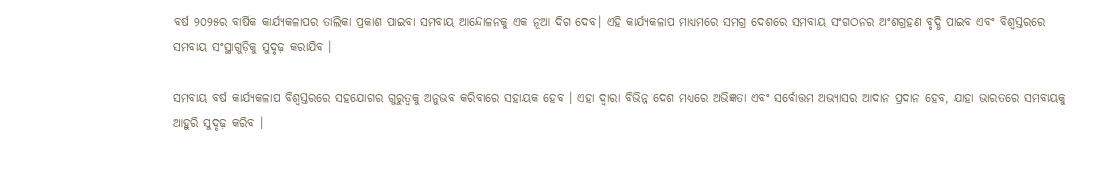ବର୍ଷ ୨୦୨୫ର ବାର୍ଷିକ କାର୍ଯ୍ୟକଳାପର ତାଲିକା ପ୍ରକାଶ ପାଇବା ସମବାୟ ଆନ୍ଦୋଳନକୁ ଏକ ନୂଆ ଦିଗ ଦେବ। ଏହି କାର୍ଯ୍ୟକଳାପ ମାଧ୍ୟମରେ ସମଗ୍ର ଦେଶରେ ସମବାୟ ସଂଗଠନର ଅଂଶଗ୍ରହଣ ବୃଦ୍ଧି ପାଇବ ଏବଂ ବିଶ୍ୱସ୍ତରରେ ସମବାୟ ସଂସ୍ଥାଗୁଡ଼ିକୁ ସୁଦୃଢ଼ କରାଯିବ ।

ସମବାୟ ବର୍ଷ କାର୍ଯ୍ୟକଳାପ ବିଶ୍ୱସ୍ତରରେ ସହଯୋଗର ଗୁରୁତ୍ୱକୁ ଅନୁଭବ କରିବାରେ ସହାୟକ ହେବ । ଏହା ଦ୍ୱାରା ବିଭିନ୍ନ ଦେଶ ମଧ୍ୟରେ ଅଭିଜ୍ଞତା ଏବଂ ସର୍ବୋତ୍ତମ ଅଭ୍ୟାସର ଆଦାନ ପ୍ରଦାନ ହେବ, ଯାହା ଭାରତରେ ସମବାୟକୁ ଆହୁରି ସୁଦୃଢ଼ କରିବ ।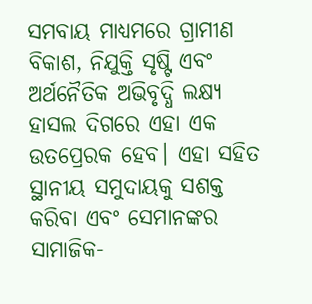ସମବାୟ ମାଧ୍ୟମରେ ଗ୍ରାମୀଣ ବିକାଶ, ନିଯୁକ୍ତି ସୃଷ୍ଟି ଏବଂ ଅର୍ଥନୈତିକ ଅଭିବୃଦ୍ଧି ଲକ୍ଷ୍ୟ ହାସଲ ଦିଗରେ ଏହା ଏକ ଉତପ୍ରେରକ ହେବ। ଏହା ସହିତ ସ୍ଥାନୀୟ ସମୁଦାୟକୁ ସଶକ୍ତ କରିବା ଏବଂ ସେମାନଙ୍କର ସାମାଜିକ-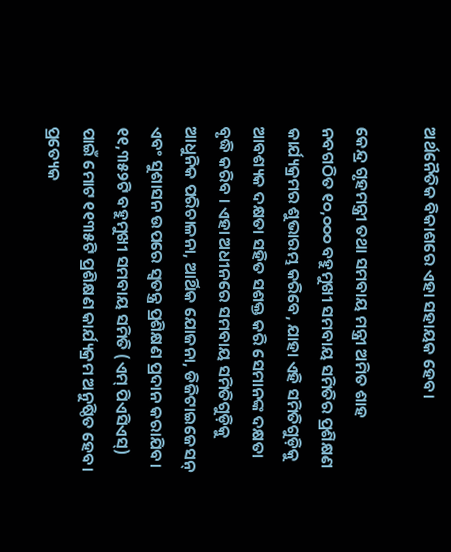ଅର୍ଥନୈତିକ ବିକାଶରେ ଏହା ସହାୟକ ହେବ।

କେନ୍ଦ୍ର ଗୃହମନ୍ତ୍ରୀ ତଥା ସମବାୟ ମନ୍ତ୍ରୀ ଅମିତ ଶାହ ନବଗଠିତ ୧୦,୦୦୦ ବହୁମୁଖୀ ସମବାୟ ସମିତିର ପ୍ରଶିକ୍ଷଣ କାର୍ଯ୍ୟକ୍ରମର ଶୁଭାରମ୍ଭ କରିବେ, ଯାହା ଏହି ସମିତିଗୁଡ଼ିକୁ ଆବଶ୍ୟକ ଦକ୍ଷତା ସହିତ ସଶକ୍ତ କରି ସେମାନଙ୍କ ଦକ୍ଷତା ବୃଦ୍ଧି କରିବ । ଏହା ଅଧୀନରେ ସମବାୟ ସମିତିଗୁଡ଼ିକୁ ଆଧୁନିକ ପରିଚାଳନା, ଆର୍ଥିକ ଯୋଜନା, ଡିଜିଟାଇଜେସନ୍ ଏବଂ ସୁଶାସନ ଉପରେ ସ୍ୱତନ୍ତ୍ର ପ୍ରଶିକ୍ଷଣ ପ୍ରଦାନ କରାଯିବ। ୧୧,୩୫୨ଟି ବହୁମୁଖୀ ସମବାୟ ସମିତି (ଏମ୍ ପିଏସିଏସ୍) ପାଇଁ ମୋଟ ୧୧୩୫ଟି ପ୍ରଶିକ୍ଷଣ କାର୍ଯ୍ୟକ୍ରମ ଅନୁଷ୍ଠିତ ହେବ। ପ୍ରତ୍ୟେକ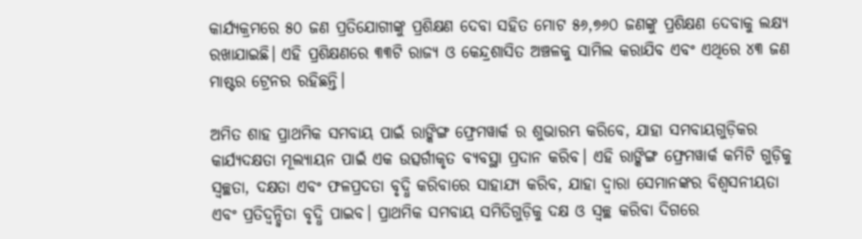କାର୍ଯ୍ୟକ୍ରମରେ ୫୦ ଜଣ ପ୍ରତିଯୋଗୀଙ୍କୁ ପ୍ରଶିକ୍ଷଣ ଦେବା ସହିତ ମୋଟ ୫୬,୭୬୦ ଜଣଙ୍କୁ ପ୍ରଶିକ୍ଷଣ ଦେବାକୁ ଲକ୍ଷ୍ୟ ରଖାଯାଇଛି। ଏହି ପ୍ରଶିକ୍ଷଣରେ ୩୩ଟି ରାଜ୍ୟ ଓ କେନ୍ଦ୍ରଶାସିତ ଅଞ୍ଚଳକୁ ସାମିଲ କରାଯିବ ଏବଂ ଏଥିରେ ୪୩ ଜଣ ମାଷ୍ଟର ଟ୍ରେନର ରହିଛନ୍ତି।

ଅମିତ ଶାହ ପ୍ରାଥମିକ ସମବାୟ ପାଇଁ ରାଙ୍କିଙ୍ଗ ଫ୍ରେମୱାର୍କ ର ଶୁଭାରମ୍ଭ କରିବେ, ଯାହା ସମବାୟଗୁଡ଼ିକର କାର୍ଯ୍ୟଦକ୍ଷତା ମୂଲ୍ୟାୟନ ପାଇଁ ଏକ ଉତ୍ସର୍ଗୀକୃତ ବ୍ୟବସ୍ଥା ପ୍ରଦାନ କରିବ। ଏହି ରାଙ୍କିଙ୍ଗ ଫ୍ରେମୱାର୍କ କମିଟି ଗୁଡ଼ିକୁ ସ୍ୱଚ୍ଛତା, ଦକ୍ଷତା ଏବଂ ଫଳପ୍ରଦତା ବୃଦ୍ଧି କରିବାରେ ସାହାଯ୍ୟ କରିବ, ଯାହା ଦ୍ୱାରା ସେମାନଙ୍କର ବିଶ୍ୱସନୀୟତା ଏବଂ ପ୍ରତିଦ୍ୱନ୍ଦ୍ୱିତା ବୃଦ୍ଧି ପାଇବ। ପ୍ରାଥମିକ ସମବାୟ ସମିତିଗୁଡ଼ିକୁ ଦକ୍ଷ ଓ ସ୍ୱଚ୍ଛ କରିବା ଦିଗରେ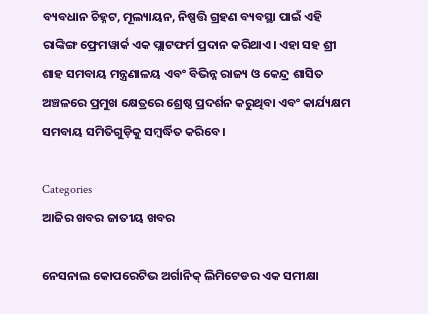ବ୍ୟବଧାନ ଚିହ୍ନଟ, ମୂଲ୍ୟାୟନ, ନିଷ୍ପତ୍ତି ଗ୍ରହଣ ବ୍ୟବସ୍ଥା ପାଇଁ ଏହି ରାଙ୍କିଙ୍ଗ ଫ୍ରେମୱାର୍କ ଏକ ପ୍ଲାଟଫର୍ମ ପ୍ରଦାନ କରିଥାଏ। ଏହା ସହ ଶ୍ରୀ ଶାହ ସମବାୟ ମନ୍ତ୍ରଣାଳୟ ଏବଂ ବିଭିନ୍ନ ରାଜ୍ୟ ଓ କେନ୍ଦ୍ର ଶାସିତ ଅଞ୍ଚଳରେ ପ୍ରମୁଖ କ୍ଷେତ୍ରରେ ଶ୍ରେଷ୍ଠ ପ୍ରଦର୍ଶନ କରୁଥିବା ଏବଂ କାର୍ଯ୍ୟକ୍ଷମ ସମବାୟ ସମିତିଗୁଡ଼ିକୁ ସମ୍ବର୍ଦ୍ଧିତ କରିବେ।

Categories
ଆଜିର ଖବର ଜାତୀୟ ଖବର

ନେସନାଲ କୋପରେଟିଭ ଅର୍ଗାନିକ୍‍ ଲିମିଟେଡର ଏକ ସମୀକ୍ଷା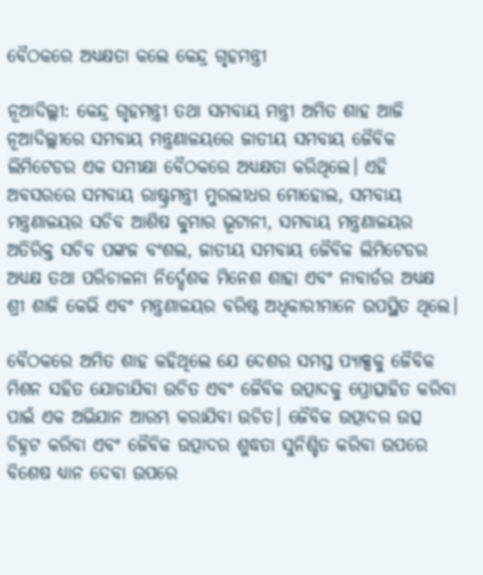ବୈଠକରେ ଅଧ୍ୟକ୍ଷତା କଲେ କେନ୍ଦ୍ର ଗୃହମନ୍ତ୍ରୀ

ନୂଆଦିଲ୍ଲୀ: କେନ୍ଦ୍ର ଗୃହମନ୍ତ୍ରୀ ତଥା ସମବାୟ ମନ୍ତ୍ରୀ ଅମିତ ଶାହ ଆଜି ନୂଆଦିଲ୍ଲୀରେ ସମବାୟ ମନ୍ତ୍ରଣାଳୟରେ ଜାତୀୟ ସମବାୟ ଜୈବିକ ଲିମିଟେଡର ଏକ ସମୀକ୍ଷା ବୈଠକରେ ଅଧ୍ୟକ୍ଷତା କରିଥିଲେ। ଏହି ଅବସରରେ ସମବାୟ ରାଷ୍ଟ୍ରମନ୍ତ୍ରୀ ମୁରଲୀଧର ମୋହୋଲ, ସମବାୟ ମନ୍ତ୍ରଣାଳୟର ସଚିବ ଆଶିଷ କୁମାର ଭୂଟାନୀ, ସମବାୟ ମନ୍ତ୍ରଣାଳୟର ଅତିରିକ୍ତ ସଚିବ ପଙ୍କଜ ବଂଶଲ, ଜାତୀୟ ସମବାୟ ଜୈବିକ ଲିମିଟେଡର ଅଧ୍ୟକ୍ଷ ତଥା ପରିଚାଳନା ନିର୍ଦ୍ଦେଶକ ମିନେଶ ଶାହା ଏବଂ ନାବାର୍ଡର ଅଧ୍ୟକ୍ଷ ଶ୍ରୀ ଶାଜି କେଭି ଏବଂ ମନ୍ତ୍ରଣାଳୟର ବରିଷ୍ଠ ଅଧିକାରୀମାନେ ଉପସ୍ଥିତ ଥିଲେ।

ବୈଠକରେ ଅମିତ ଶାହ କହିଥିଲେ ଯେ ଦେଶର ସମସ୍ତ ପ୍ୟାକ୍ସକୁ ଜୈବିକ ମିଶନ ସହିତ ଯୋଡାଯିବା ଉଚିତ ଏବଂ ଜୈବିକ ଉତ୍ପାଦକୁ ପ୍ରୋତ୍ସାହିତ କରିବା ପାଇଁ ଏକ ଅଭିଯାନ ଆରମ୍ଭ କରାଯିବା ଉଚିତ। ଜୈବିକ ଉତ୍ପାଦର ଉତ୍ସ ଚିହ୍ନଟ କରିବା ଏବଂ ଜୈବିକ ଉତ୍ପାଦର ଶୁଦ୍ଧତା ସୁନିଶ୍ଚିତ କରିବା ଉପରେ ବିଶେଷ ଧ୍ୟାନ ଦେବା ଉପରେ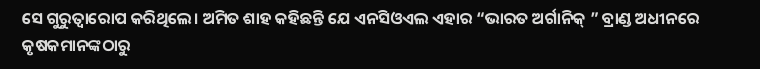ସେ ଗୁରୁତ୍ୱାରୋପ କରିଥିଲେ। ଅମିତ ଶାହ କହିଛନ୍ତି ଯେ ଏନସିଓଏଲ ଏହାର “ଭାରତ ଅର୍ଗାନିକ୍‍ ” ବ୍ରାଣ୍ଡ ଅଧୀନରେ କୃଷକମାନଙ୍କଠାରୁ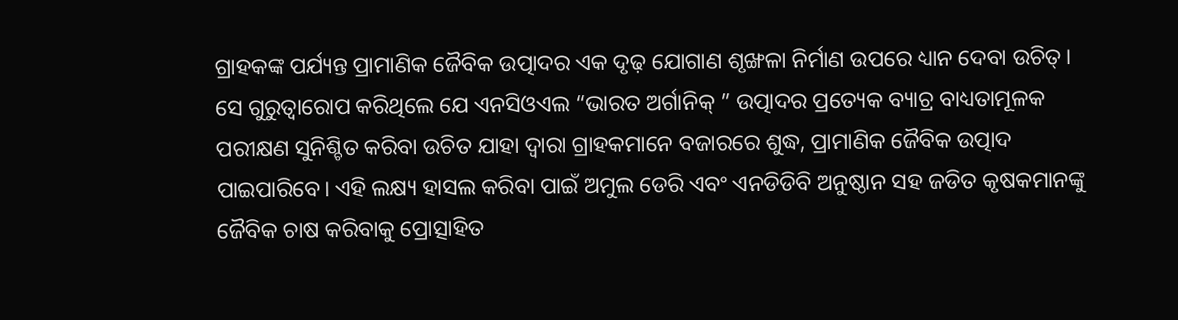ଗ୍ରାହକଙ୍କ ପର୍ଯ୍ୟନ୍ତ ପ୍ରାମାଣିକ ଜୈବିକ ଉତ୍ପାଦର ଏକ ଦୃଢ଼ ଯୋଗାଣ ଶୃଙ୍ଖଳା ନିର୍ମାଣ ଉପରେ ଧ୍ୟାନ ଦେବା ଉଚିତ୍। ସେ ଗୁରୁତ୍ୱାରୋପ କରିଥିଲେ ଯେ ଏନସିଓଏଲ “ଭାରତ ଅର୍ଗାନିକ୍‍ ” ଉତ୍ପାଦର ପ୍ରତ୍ୟେକ ବ୍ୟାଚ୍ର ବାଧ୍ୟତାମୂଳକ ପରୀକ୍ଷଣ ସୁନିଶ୍ଚିତ କରିବା ଉଚିତ ଯାହା ଦ୍ୱାରା ଗ୍ରାହକମାନେ ବଜାରରେ ଶୁଦ୍ଧ, ପ୍ରାମାଣିକ ଜୈବିକ ଉତ୍ପାଦ ପାଇପାରିବେ। ଏହି ଲକ୍ଷ୍ୟ ହାସଲ କରିବା ପାଇଁ ଅମୁଲ ଡେରି ଏବଂ ଏନଡିଡିବି ଅନୁଷ୍ଠାନ ସହ ଜଡିତ କୃଷକମାନଙ୍କୁ ଜୈବିକ ଚାଷ କରିବାକୁ ପ୍ରୋତ୍ସାହିତ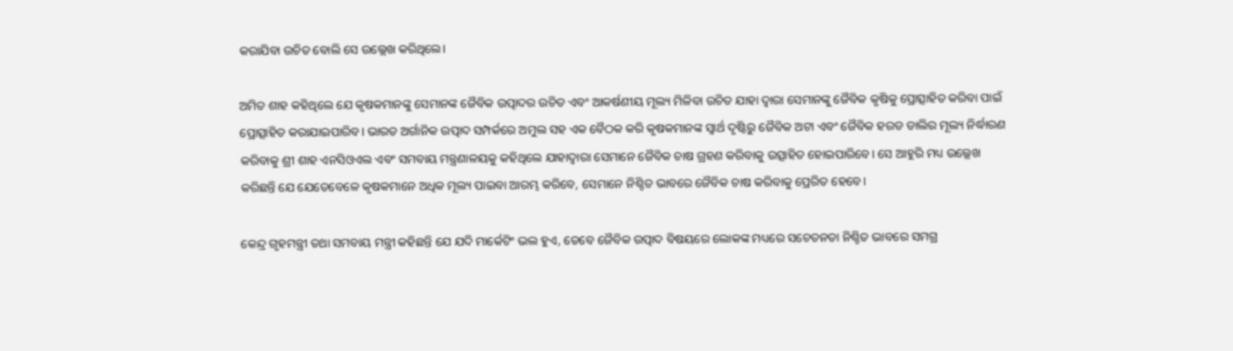କରାଯିବା ଉଚିତ ବୋଲି ସେ ଉଲ୍ଲେଖ କରିଥିଲେ।

ଅମିତ ଶାହ କହିଥିଲେ ଯେ କୃଷକମାନଙ୍କୁ ସେମାନଙ୍କ ଜୈବିକ ଉତ୍ପାଦର ଉଚିତ ଏବଂ ଆକର୍ଷଣୀୟ ମୂଲ୍ୟ ମିଳିବା ଉଚିତ ଯାହା ଦ୍ୱାରା ସେମାନଙ୍କୁ ଜୈବିକ କୃଷିକୁ ପ୍ରୋତ୍ସାହିତ କରିବା ପାଇଁ ପ୍ରୋତ୍ସାହିତ କରାଯାଇପାରିବ। ଭାରତ ଅର୍ଗାନିକ ଉତ୍ପାଦ ସମ୍ପର୍କରେ ଅମୁଲ ସହ ଏକ ବୈଠକ କରି କୃଷକମାନଙ୍କ ସ୍ୱାର୍ଥ ଦୃଷ୍ଟିରୁ ଜୈବିକ ଅଟା ଏବଂ ଜୈବିକ ହରଡ ଡାଲିର ମୂଲ୍ୟ ନିର୍ଦ୍ଧାରଣ କରିବାକୁ ଶ୍ରୀ ଶାହ ଏନସିଓଏଲ ଏବଂ ସମବାୟ ମନ୍ତ୍ରଣାଳୟକୁ କହିଥିଲେ ଯାହାଦ୍ୱାରା ସେମାନେ ଜୈବିକ ଚାଷ ଗ୍ରହଣ କରିବାକୁ ଉତ୍ସାହିତ ହୋଇପାରିବେ। ସେ ଆହୁରି ମଧ୍ୟ ଉଲ୍ଲେଖ କରିଛନ୍ତି ଯେ ଯେତେବେଳେ କୃଷକମାନେ ଅଧିକ ମୂଲ୍ୟ ପାଇବା ଆରମ୍ଭ କରିବେ, ସେମାନେ ନିଶ୍ଚିତ ଭାବରେ ଜୈବିକ ଚାଷ କରିବାକୁ ପ୍ରେରିତ ହେବେ।

କେନ୍ଦ୍ର ଗୃହମନ୍ତ୍ରୀ ତଥା ସମବାୟ ମନ୍ତ୍ରୀ କହିଛନ୍ତି ଯେ ଯଦି ମାର୍କେଟିଂ ଭଲ ହୁଏ, ତେବେ ଜୈବିକ ଉତ୍ପାଦ ବିଷୟରେ ଲୋକଙ୍କ ମଧ୍ୟରେ ସଚେତନତା ନିଶ୍ଚିତ ଭାବରେ ସମଗ୍ର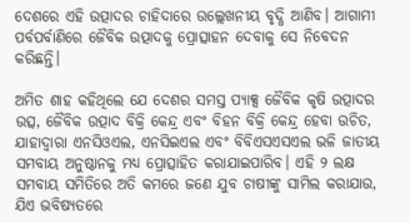ଦେଶରେ ଏହି ଉତ୍ପାଦର ଚାହିଦାରେ ଉଲ୍ଲେଖନୀୟ ବୃଦ୍ଧି ଆଣିବ। ଆଗାମୀ ପର୍ବପର୍ବାଣିରେ ଜୈବିକ ଉତ୍ପାଦକୁ ପ୍ରୋତ୍ସାହନ ଦେବାକୁ ସେ ନିବେଦନ କରିଛନ୍ତି।

ଅମିତ ଶାହ କହିଥିଲେ ଯେ ଦେଶର ସମସ୍ତ ପ୍ୟାକ୍ସ ଜୈବିକ କୃଷି ଉତ୍ପାଦର ଉତ୍ସ, ଜୈବିକ ଉତ୍ପାଦ ବିକ୍ରି କେନ୍ଦ୍ର ଏବଂ ବିହନ ବିକ୍ରି କେନ୍ଦ୍ର ହେବା ଉଚିତ, ଯାହାଦ୍ୱାରା ଏନସିଓଏଲ, ଏନସିଇଏଲ ଏବଂ ବିବିଏସଏସଏଲ ଭଳି ଜାତୀୟ ସମବାୟ ଅନୁଷ୍ଠାନକୁ ମଧ୍ୟ ପ୍ରୋତ୍ସାହିତ କରାଯାଇପାରିବ। ଏହି ୨ ଲକ୍ଷ ସମବାୟ ସମିତିରେ ଅତି କମରେ ଜଣେ ଯୁବ ଚାଷୀଙ୍କୁ ସାମିଲ କରାଯାଉ, ଯିଏ ଭବିଷ୍ୟତରେ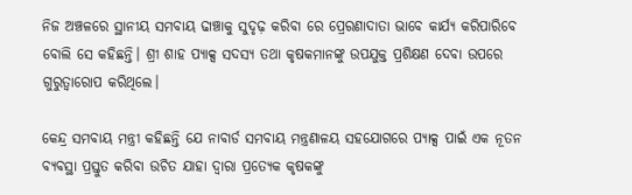ନିଜ ଅଞ୍ଚଳରେ ସ୍ଥାନୀୟ ସମବାୟ ଢାଞ୍ଚାକୁ ସୁଦୃଢ଼ କରିବା ରେ ପ୍ରେରଣାଦାତା ଭାବେ କାର୍ଯ୍ୟ କରିପାରିବେ ବୋଲି ସେ କହିଛନ୍ତି। ଶ୍ରୀ ଶାହ ପ୍ୟାକ୍ସ ସଦସ୍ୟ ତଥା କୃଷକମାନଙ୍କୁ ଉପଯୁକ୍ତ ପ୍ରଶିକ୍ଷଣ ଦେବା ଉପରେ ଗୁରୁତ୍ୱାରୋପ କରିଥିଲେ।

କେନ୍ଦ୍ର ସମବାୟ ମନ୍ତ୍ରୀ କହିଛନ୍ତି ଯେ ନାବାର୍ଡ ସମବାୟ ମନ୍ତ୍ରଣାଳୟ ସହଯୋଗରେ ପ୍ୟାକ୍ସ ପାଇଁ ଏକ ନୂତନ ବ୍ୟବସ୍ଥା ପ୍ରସ୍ତୁତ କରିବା ଉଚିତ ଯାହା ଦ୍ୱାରା ପ୍ରତ୍ୟେକ କୃଷକଙ୍କୁ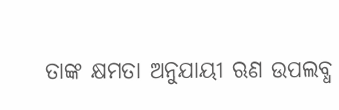ତାଙ୍କ କ୍ଷମତା ଅନୁଯାୟୀ ଋଣ ଉପଲବ୍ଧ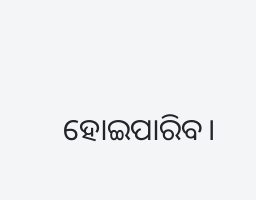ହୋଇପାରିବ।